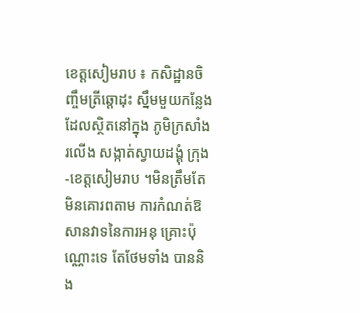ខេត្តសៀមរាប ៖ កសិដ្ឋានចិញ្ចឹមត្រីឆ្តោដុះ ស្នឹមមួយកន្លែងដែលស្ថិតនៅក្នុង ភូមិក្រសាំងរលើង សង្កាត់ស្វាយដង្គុំ ក្រុង-ខេត្តសៀមរាប ។មិនត្រឹមតែមិនគោរពតាម ការកំណត់ឱសានវាទនៃការអនុ គ្រោះប៉ុណ្ណោះទេ តែថែមទាំង បាននិង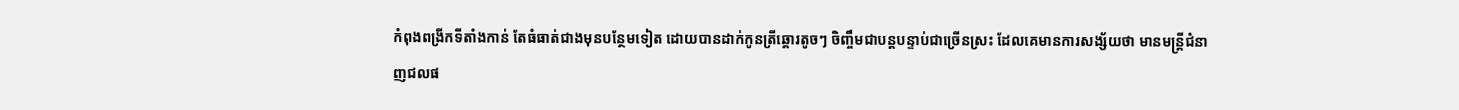កំពុងពង្រីកទីតាំងកាន់ តែធំធាត់ជាងមុនបន្ថែមទៀត ដោយបានដាក់កូនត្រីឆ្តោរតូចៗ ចិញ្ចឹមជាបន្តបន្ទាប់ជាច្រើនស្រះ ដែលគេមានការសង្ស័យថា មានមន្ត្រីជំនាញជលផ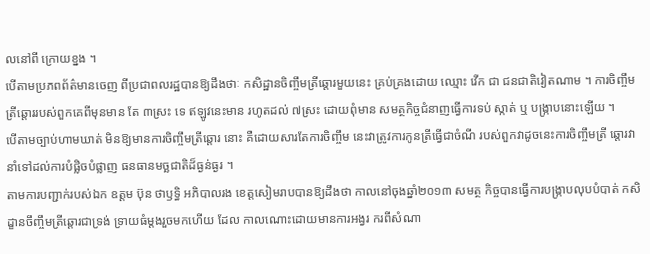លនៅពី ក្រោយខ្នង ។
បើតាមប្រភពព័ត៌មានចេញ ពីប្រជាពលរដ្ឋបានឱ្យដឹងថាៈ កសិដ្ឋានចិញ្ចឹមត្រីឆ្តោរមួយនេះ គ្រប់គ្រងដោយ ឈ្មោះ វើក ជា ជនជាតិវៀតណាម ។ ការចិញ្ចឹម ត្រីឆ្តោររបស់ពួកគេពីមុនមាន តែ ៣ស្រះ ទេ ឥឡូវនេះមាន រហូតដល់ ៧ស្រះ ដោយពុំមាន សមត្ថកិច្ចជំនាញធ្វើការទប់ ស្កាត់ ឬ បង្ក្រាបនោះឡើយ ។
បើតាមច្បាប់ហាមឃាត់ មិនឱ្យមានការចិញ្ចឹមត្រីឆ្តោរ នោះ គឺដោយសារតែការចិញ្ចឹម នេះវាត្រូវការកូនត្រីធ្វើជាចំណី របស់ពួកវាដូចនេះការចិញ្ចឹមត្រី ឆ្តោរវានាំទៅដល់ការបំផ្លិចបំផ្លាញ ធនធានមច្ឆជាតិដ៏ធ្ងន់ធ្ងរ ។
តាមការបញ្ជាក់របស់ឯក ឧត្តម ប៊ុន ថាឫទ្ធិ អភិបាលរង ខេត្តសៀមរាបបានឱ្យដឹងថា កាលនៅចុងឆ្នាំ២០១៣ សមត្ថ កិច្ចបានធ្វើការបង្ក្រាបលុបបំបាត់ កសិដ្ខានចឹញ្ចឹមត្រីឆ្តោរជាទ្រង់ ទ្រាយធំម្តងរួចមកហើយ ដែល កាលណោះដោយមានការអង្វរ ករពីសំណា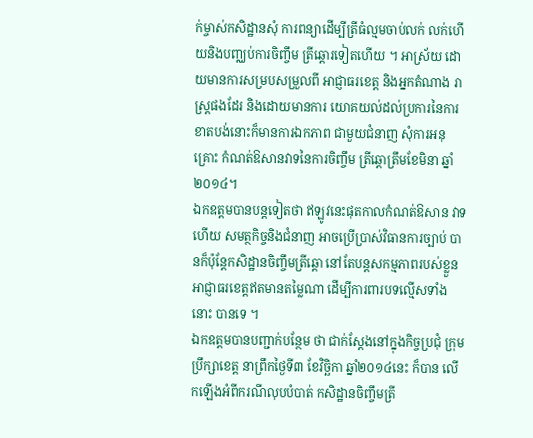ក់ម្ចាស់កសិដ្ឋានសុំ ការពន្យាដើម្បីត្រីធំល្មមចាប់លក់ លក់ហើយនិងបញ្ឈប់ការចិញ្ចឹម ត្រីឆ្តោរទៀតហើយ ។ អាស្រ័យ ដោយមានការសម្របសម្រួលពី អាជ្ញាធរខេត្ត និងអ្នកតំណាង រាស្ត្រផងដែរ និងដោយមានការ យោគយល់ដល់ប្រការនៃការ ខាតបង់នោះក៏មានការឯកភាព ជាមួយជំនាញ សុំការអនុគ្រោះ កំណត់ឱសានវាទនៃការចិញ្ចឹម ត្រីឆ្តោត្រឹមខែមិនា ឆ្នាំ២០១៤។
ឯកឧត្តមបានបន្តទៀតថា ឥឡូវនេះផុតកាលកំណត់ឱសាន វាទហើយ សមត្ថកិច្ចនិងជំនាញ អាចប្រើប្រាស់វិធានការច្បាប់ បានក៏ប៉ុន្តែកសិដ្ឋានចិញ្ចឹមត្រីឆ្តោ នៅតែបន្តសកម្មភាពរបស់ខ្លួន អាជ្ញាធរខេត្តឥតមានតម្លៃណា ដើម្បីការពារបទល្មើសទាំងនោះ បានទេ ។
ឯកឧត្តមបានបញ្ជាក់បន្ថែម ថា ជាក់ស្តែងនៅក្នុងកិច្ចប្រជុំ ក្រុមប្រឹក្សាខេត្ត នាព្រឹកថ្ងៃទី៣ ខែវិច្ឆិកា ឆ្នាំ២០១៤នេះ ក៏បាន លើកឡើងអំពីករណីលុបបំបាត់ កសិដ្ឋានចិញ្ចឹមត្រី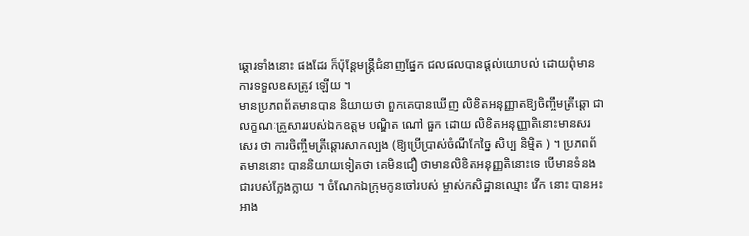ឆ្តោរទាំងនោះ ផងដែរ ក៏ប៉ុន្តែមន្ត្រីជំនាញផ្នែក ជលផលបានផ្តល់យោបល់ ដោយពុំមានការទទួលឧសត្រូវ ឡើយ ។
មានប្រភពព័តមានបាន និយាយថា ពួកគេបានឃើញ លិខិតអនុញ្ញាតឱ្យចិញ្ចឹមត្រីឆ្តោ ជាលក្ខណៈគ្រួសាររបស់ឯកឧត្តម បណ្ឌិត ណៅ ធួក ដោយ លិខិតអនុញ្ញាតិនោះមានសរសេរ ថា ការចិញ្ចឹមត្រីឆ្តោរសាកល្បង (ឱ្យប្រើប្រាស់ចំណីកែច្នៃ សិប្ប និម្មិត ) ។ ប្រភពព័តមាននោះ បាននិយាយទៀតថា គេមិនជឿ ថាមានលិខិតអនុញ្ញតិនោះទេ បើមានទំនងជារបស់ក្លែងក្លាយ ។ ចំណែកឯក្រុមកូនចៅរបស់ ម្ចាស់កសិដ្ឋានឈ្មោះ វើក នោះ បានអះអាង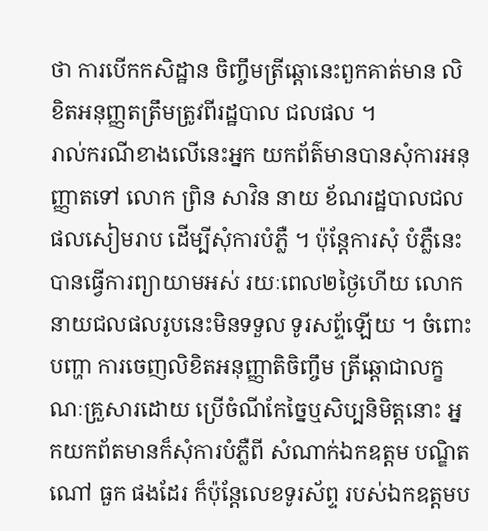ថា ការបើកកសិដ្ឋាន ចិញ្ចឹមត្រីឆ្តោនេះពួកគាត់មាន លិខិតអនុញ្ញតត្រឹមត្រូវពីរដ្ឋបាល ជលផល ។
រាល់ករណីខាងលើនេះអ្នក យកព័ត៌មានបានសុំការអនុញ្ញាតទៅ លោក ព្រិន សាវិន នាយ ខ័ណរដ្ឋបាលជលផលសៀមរាប ដើម្បីសុំការបំភ្លឺ ។ ប៉ុន្តែការសុំ បំភ្លឺនេះបានធ្វើការព្យាយាមអស់ រយៈពេល២ថ្ងៃហើយ លោក នាយជលផលរូបនេះមិនទទួល ទូរសព្ទ័ឡើយ ។ ចំពោះបញ្ហា ការចេញលិខិតអនុញ្ញាតិចិញ្ចឹម ត្រីឆ្តោជាលក្ខណៈគ្រួសារដោយ ប្រើចំណីកែច្នៃឬសិប្បនិមិត្តនោះ អ្នកយកព័តមានក៏សុំការបំភ្លឺពី សំណាក់ឯកឧត្តម បណ្ឌិត ណៅ ធួក ផងដែរ ក៏ប៉ុន្តែលេខទូរស័ព្ទ របស់ឯកឧត្តមប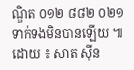ណ្ឌិត ០១២ ៨៨២ ០២១ ទាក់ទងមិនបានឡើយ ៕
ដោយ ៖ សាត ស៊ីន